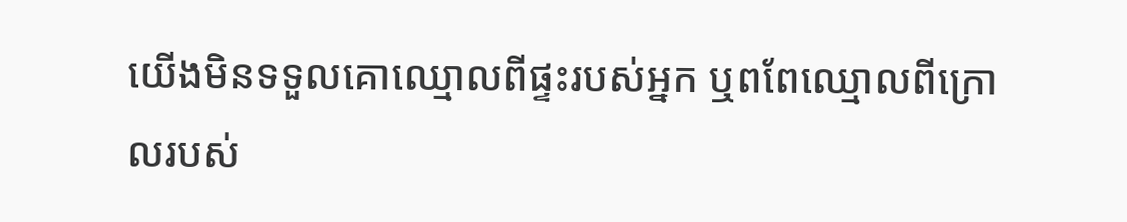យើងមិនទទួលគោឈ្មោលពីផ្ទះរបស់អ្នក ឬពពែឈ្មោលពីក្រោលរបស់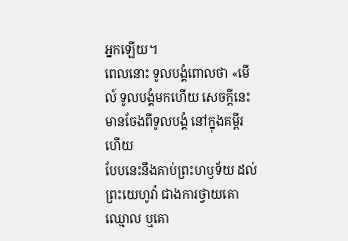អ្នកឡើយ។
ពេលនោះ ទូលបង្គំពោលថា «មើល៍ ទូលបង្គំមកហើយ សេចក្ដីនេះមានចែងពីទូលបង្គំ នៅក្នុងគម្ពីរហើយ
បែបនេះនឹងគាប់ព្រះហឫទ័យ ដល់ព្រះយេហូវ៉ា ជាងការថ្វាយគោឈ្មោល ឬគោ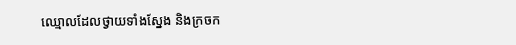ឈ្មោលដែលថ្វាយទាំងស្នែង និងក្រចក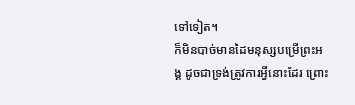ទៅទៀត។
ក៏មិនបាច់មានដៃមនុស្សបម្រើព្រះអង្គ ដូចជាទ្រង់ត្រូវការអ្វីនោះដែរ ព្រោះ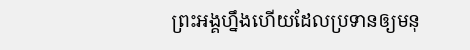ព្រះអង្គហ្នឹងហើយដែលប្រទានឲ្យមនុ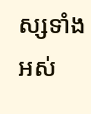ស្សទាំងអស់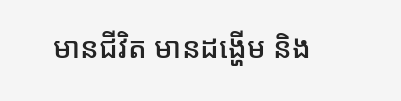មានជីវិត មានដង្ហើម និង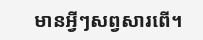មានអ្វីៗសព្វសារពើ។